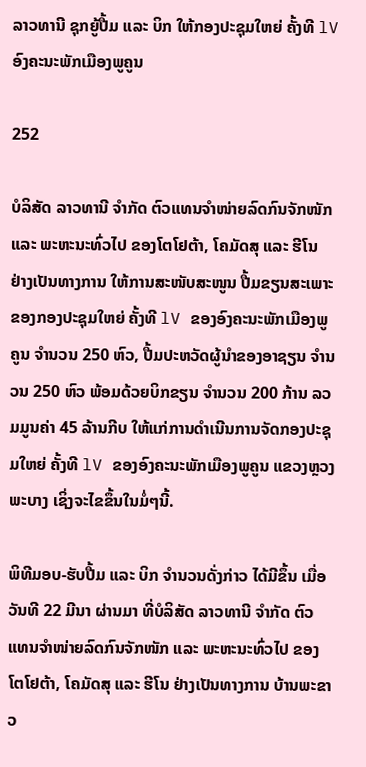ລາວທານີ ຊຸກຍູ້ປື້ມ ແລະ ບິກ ໃຫ້ກອງປະຊຸມໃຫຍ່ ຄັ້ງທີ lV ອົງຄະນະພັກເມືອງພູຄູນ

252

ບໍລິສັດ ລາວທານີ ຈຳກັດ ຕົວແທນຈຳໜ່າຍລົດກົນຈັກໜັກ ແລະ ພະຫະນະທົ່ວໄປ ຂອງໂຕໂຢຕ້າ, ໂຄມັດສຸ ແລະ ຮີໂນ ຢ່າງເປັນທາງການ ໃຫ້ການສະໜັບສະໜູນ ປື້ມຂຽນສະເພາະຂອງກອງປະຊຸມໃຫຍ່ ຄັ້ງທີ lV ຂອງອົງຄະນະພັກເມືອງພູຄູນ ຈຳນວນ 250 ຫົວ, ປື້ມປະຫວັດຜູ້ນຳຂອງອາຊຽນ ຈຳນວນ 250 ຫົວ ພ້ອມດ້ວຍບິກຂຽນ ຈຳນວນ 200 ກ້ານ ລວມມູນຄ່າ 45 ລ້ານກີບ ໃຫ້ແກ່ການດຳເນີນການຈັດກອງປະຊຸມໃຫຍ່ ຄັ້ງທີ lV ຂອງອົງຄະນະພັກເມືອງພູຄູນ ແຂວງຫຼວງພະບາງ ເຊິ່ງຈະໄຂຂຶ້ນໃນມໍ່ໆນີ້.

ພິທີມອບ-ຮັບປື້ມ ແລະ ບິກ ຈຳນວນດັ່ງກ່າວ ໄດ້ມີຂຶ້ນ ເມື່ອວັນທີ 22 ມີນາ ຜ່ານມາ ທີ່ບໍລິສັດ ລາວທານີ ຈຳກັດ ຕົວແທນຈຳໜ່າຍລົດກົນຈັກໜັກ ແລະ ພະຫະນະທົ່ວໄປ ຂອງໂຕໂຢຕ້າ, ໂຄມັດສຸ ແລະ ຮີໂນ ຢ່າງເປັນທາງການ ບ້ານພະຂາວ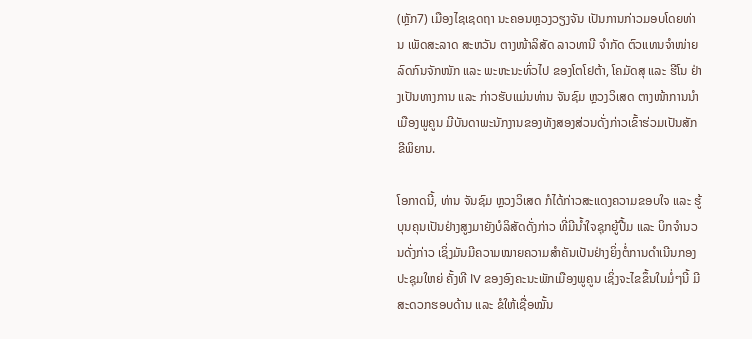(ຫຼັກ7) ເມືອງໄຊເຊດຖາ ນະຄອນຫຼວງວຽງຈັນ ເປັນການກ່າວມອບໂດຍທ່ານ ເພັດສະລາດ ສະຫວັນ ຕາງໜ້າລິສັດ ລາວທານີ ຈຳກັດ ຕົວແທນຈຳໜ່າຍລົດກົນຈັກໜັກ ແລະ ພະຫະນະທົ່ວໄປ ຂອງໂຕໂຢຕ້າ, ໂຄມັດສຸ ແລະ ຮີໂນ ຢ່າງເປັນທາງການ ແລະ ກ່າວຮັບແມ່ນທ່ານ ຈັນຊົມ ຫຼວງວິເສດ ຕາງໜ້າການນຳເມືອງພູຄູນ ມີບັນດາພະນັກງານຂອງທັງສອງສ່ວນດັ່ງກ່າວເຂົ້າຮ່ວມເປັນສັກຂີພິຍານ.

ໂອກາດນີ້, ທ່ານ ຈັນຊົມ ຫຼວງວິເສດ ກໍໄດ້ກ່າວສະແດງຄວາມຂອບໃຈ ແລະ ຮູ້ບຸນຄຸນເປັນຢ່າງສູງມາຍັງບໍລິສັດດັ່ງກ່າວ ທີ່ມີນໍ້າໃຈຊຸກຍູ້ປື້ມ ແລະ ບິກຈຳນວນດັ່ງກ່າວ ເຊິ່ງມັນມີຄວາມໝາຍຄວາມສຳຄັນເປັນຢ່າງຍິ່ງຕໍ່ການດຳເນີນກອງປະຊຸມໃຫຍ່ ຄັ້ງທີ lV ຂອງອົງຄະນະພັກເມືອງພູຄູນ ເຊິ່ງຈະໄຂຂຶ້ນໃນມໍ່ໆນີ້ ມີສະດວກຮອບດ້ານ ແລະ ຂໍໃຫ້ເຊື່ອໝັ້ນ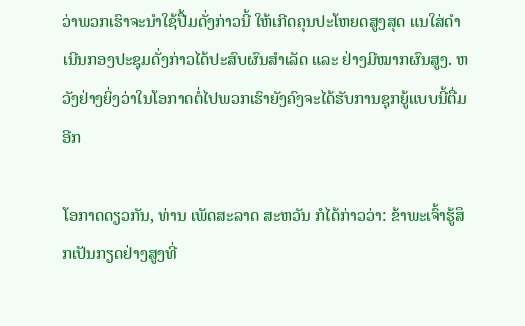ວ່າພວກເຮົາຈະນຳໃຊ້ປື້ມດັ່ງກ່າວນີ້ ໃຫ້ເກີດຄຸນປະໂຫຍດສູງສຸດ ແນໃສ່ດຳເນີນກອງປະຊຸມດັ່ງກ່າວໄດ້ປະສົບຜົນສຳເລັດ ແລະ ຢ່າງມີໝາກຜົນສູງ. ຫວັງຢ່າງຍິ່ງວ່າໃນໂອກາດຕໍ່ໄປພວກເຮົາຍັງຄົງຈະໄດ້ຮັບການຊຸກຍູ້ແບບນີ້ຕື່ມອີກ

ໂອກາດດຽວກັນ, ທ່ານ ເພັດສະລາດ ສະຫວັນ ກໍໄດ້ກ່າວວ່າ: ຂ້າພະເຈົ້າຮູ້ສຶກເປັນກຽດຢ່າງສູງທີ່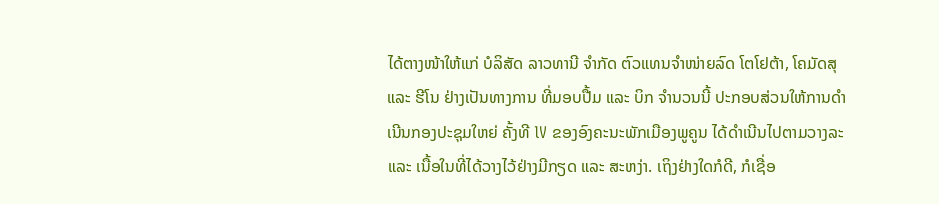ໄດ້ຕາງໜ້າໃຫ້ແກ່ ບໍລິສັດ ລາວທານີ ຈຳກັດ ຕົວແທນຈຳໜ່າຍລົດ ໂຕໂຢຕ້າ, ໂຄມັດສຸ ແລະ ຮີໂນ ຢ່າງເປັນທາງການ ທີ່ມອບປື້ມ ແລະ ບິກ ຈຳນວນນີ້ ປະກອບສ່ວນໃຫ້ການດຳເນີນກອງປະຊຸມໃຫຍ່ ຄັ້ງທີ lV ຂອງອົງຄະນະພັກເມືອງພູຄູນ ໄດ້ດໍາເນີນໄປຕາມວາງລະ ແລະ ເນື້ອໃນທີ່ໄດ້ວາງໄວ້ຢ່າງມີກຽດ ແລະ ສະຫງ່າ. ເຖິງຢ່າງໃດກໍດີ, ກໍເຊື່ອ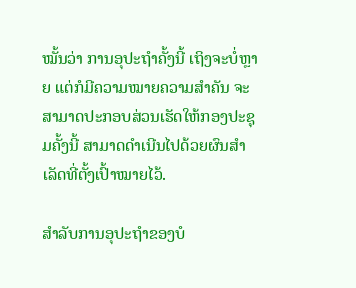ໝັ້ນວ່າ ການອຸປະຖຳຄັ້ງນີ້ ເຖິງຈະບໍ່ຫຼາຍ ແຕ່ກໍມີຄວາມໝາຍຄວາມສຳຄັນ ຈະສາມາດປະກອບສ່ວນເຮັດໃຫ້ກອງປະຊຸມຄັ້ງນີ້ ສາມາດດຳເນີນໄປດ້ວຍຜົນສຳເລັດທີ່ຕັ້ງເປົ້າໝາຍໄວ້.

ສຳລັບການອຸປະຖຳຂອງບໍ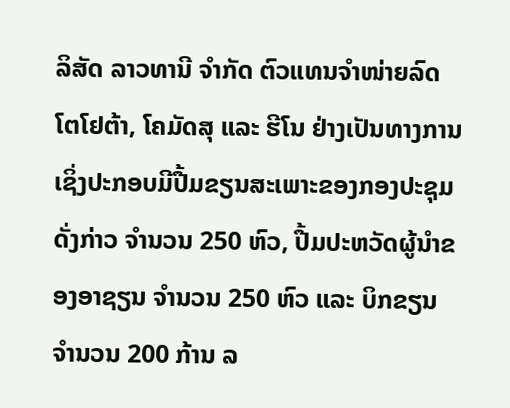ລິສັດ ລາວທານີ ຈຳກັດ ຕົວແທນຈຳໜ່າຍລົດ ໂຕໂຢຕ້າ, ໂຄມັດສຸ ແລະ ຮີໂນ ຢ່າງເປັນທາງການ ເຊິ່ງປະກອບມີປື້ມຂຽນສະເພາະຂອງກອງປະຊຸມດັ່ງກ່າວ ຈຳນວນ 250 ຫົວ, ປື້ມປະຫວັດຜູ້ນຳຂອງອາຊຽນ ຈຳນວນ 250 ຫົວ ແລະ ບິກຂຽນ ຈໍານວນ 200 ກ້ານ ລ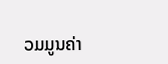ວມມູນຄ່າ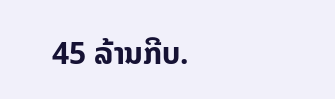45 ລ້ານກີບ.